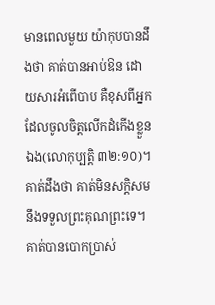មានពេលមួយ យ៉ាកុបបានដឹងថា គាត់បានអាប់ឱន ដោយសារអំពើបាប គឺខុសពីអ្នកដែលចូលចិត្តលើកដំកើងខ្លួនឯង(លោកុប្បត្តិ ៣២:១០)។ គាត់ដឹងថា គាត់មិនសក្តិសមនឹងទទួលព្រះគុណព្រះទេ។ គាត់បានបោកប្រាស់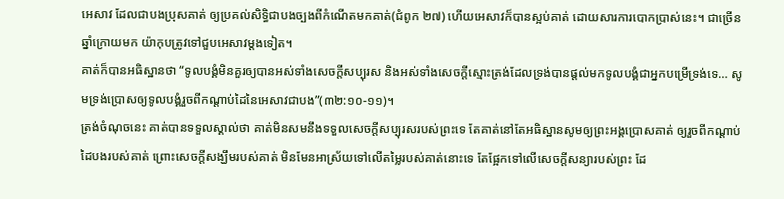អេសាវ ដែលជាបងប្រុសគាត់ ឲ្យប្រគល់សិទ្ធិជាបងច្បងពីកំណើតមកគាត់(ជំពូក ២៧) ហើយអេសាវក៏បានស្អប់គាត់ ដោយសារការបោកប្រាស់នេះ។ ជាច្រើនឆ្នាំក្រោយមក យ៉ាកុបត្រូវទៅជួបអេសាវម្តងទៀត។
គាត់ក៏បានអធិស្ឋានថា “ទូលបង្គំមិនគួរឲ្យបានអស់ទាំងសេចក្តីសប្បុរស និងអស់ទាំងសេចក្តីស្មោះត្រង់ដែលទ្រង់បានផ្តល់មកទូលបង្គំជាអ្នកបម្រើទ្រង់ទេ… សូមទ្រង់ប្រោសឲ្យទូលបង្គំរួចពីកណ្តាប់ដៃនៃអេសាវជាបង”(៣២:១០-១១)។
ត្រង់ចំណុចនេះ គាត់បានទទួលស្គាល់ថា គាត់មិនសមនឹងទទួលសេចក្តីសប្បុរសរបស់ព្រះទេ តែគាត់នៅតែអធិស្ឋានសូមឲ្យព្រះអង្គប្រោសគាត់ ឲ្យរួចពីកណ្តាប់ដៃបងរបស់គាត់ ព្រោះសេចក្តីសង្ឃឹមរបស់គាត់ មិនមែនអាស្រ័យទៅលើតម្លៃរបស់គាត់នោះទេ តែផ្អែកទៅលើសេចក្តីសន្យារបស់ព្រះ ដែ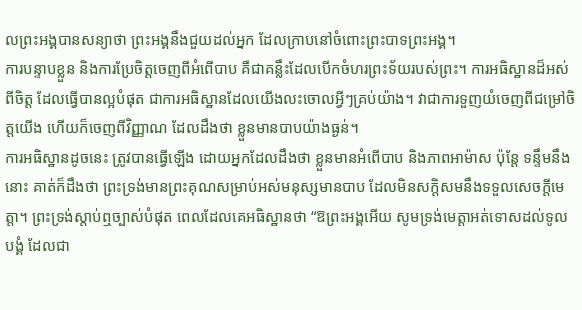លព្រះអង្គបានសន្យាថា ព្រះអង្គនឹងជួយដល់អ្នក ដែលក្រាបនៅចំពោះព្រះបាទព្រះអង្គ។
ការបន្ទាបខ្លួន និងការប្រែចិត្តចេញពីអំពើបាប គឺជាគន្លឹះដែលបើកចំហរព្រះទ័យរបស់ព្រះ។ ការអធិស្ឋានដ៏អស់ពីចិត្ត ដែលធ្វើបានល្អបំផុត ជាការអធិស្ឋានដែលយើងលះចោលអ្វីៗគ្រប់យ៉ាង។ វាជាការទួញយំចេញពីជម្រៅចិត្តយើង ហើយក៏ចេញពីវិញ្ញាណ ដែលដឹងថា ខ្លួនមានបាបយ៉ាងធ្ងន់។
ការអធិស្ឋានដូចនេះ ត្រូវបានធ្វើឡើង ដោយអ្នកដែលដឹងថា ខ្លួនមានអំពើបាប និងភាពអាម៉ាស ប៉ុន្តែ ទន្ទឹមនឹងនោះ គាត់ក៏ដឹងថា ព្រះទ្រង់មានព្រះគុណសម្រាប់អស់មនុស្សមានបាប ដែលមិនសក្តិសមនឹងទទួលសេចក្តីមេត្តា។ ព្រះទ្រង់ស្តាប់ឮច្បាស់បំផុត ពេលដែលគេអធិស្ឋានថា “ឱព្រះអង្គអើយ សូមទ្រង់មេត្តាអត់ទោសដល់ទូលបង្គំ ដែលជា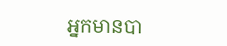អ្នកមានបា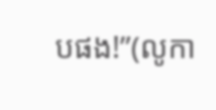បផង!”(លូកា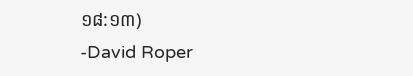១៨:១៣)
-David Roper